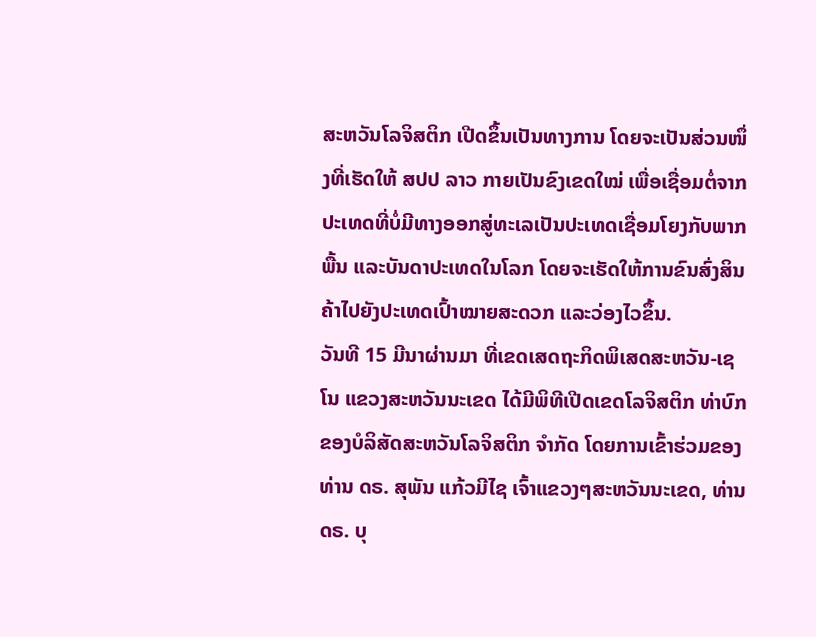ສະຫວັນໂລຈິສຕິກ ເປີດຂຶ້ນເປັນທາງການ ໂດຍຈະເປັນສ່ວນໜຶ່ງທີ່ເຮັດໃຫ້ ສປປ ລາວ ກາຍເປັນຂົງເຂດໃໝ່ ເພື່ອເຊື່ອມຕໍ່ຈາກ ປະເທດທີ່ບໍ່ມີທາງອອກສູ່ທະເລເປັນປະເທດເຊື່ອມໂຍງກັບພາກພື້ນ ແລະບັນດາປະເທດໃນໂລກ ໂດຍຈະເຮັດໃຫ້ການຂົນສົ່ງສິນຄ້າໄປຍັງປະເທດເປົ້າໝາຍສະດວກ ແລະວ່ອງໄວຂຶ້ນ.
ວັນທີ 15 ມີນາຜ່ານມາ ທີ່ເຂດເສດຖະກິດພິເສດສະຫວັນ-ເຊໂນ ແຂວງສະຫວັນນະເຂດ ໄດ້ມີພິທີເປີດເຂດໂລຈິສຕິກ ທ່າບົກຂອງບໍລິສັດສະຫວັນໂລຈິສຕິກ ຈຳກັດ ໂດຍການເຂົ້າຮ່ວມຂອງ ທ່ານ ດຣ. ສຸພັນ ແກ້ວມີໄຊ ເຈົ້າແຂວງໆສະຫວັນນະເຂດ, ທ່ານ ດຣ. ບຸ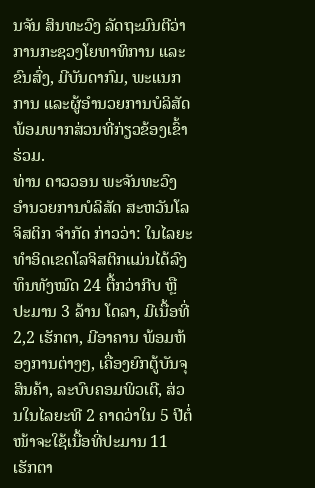ນຈັນ ສິນທະວົງ ລັດຖະມົນຕີວ່າການກະຊວງໂຍທາທິການ ແລະຂົນສົ່ງ, ມີບັນດາກົມ, ພະແນກການ ແລະຜູ້ອຳນວຍການບໍລິສັດ ພ້ອມພາກສ່ວນທີ່ກ່ຽວຂ້ອງເຂົ້າຮ່ວມ.
ທ່ານ ດາວວອນ ພະຈັນທະວົງ ອຳນວຍການບໍລິສັດ ສະຫວັນໂລຈິສຕິກ ຈຳກັດ ກ່າວວ່າ: ໃນໄລຍະທຳອິດເຂດໂລຈິສຕິກແມ່ນໄດ້ລົງທຶນທັງໝົດ 24 ຕື້ກວ່າກີບ ຫຼື ປະມານ 3 ລ້ານ ໂດລາ, ມີເນື້ອທີ່ 2,2 ເຮັກຕາ, ມີອາຄານ ພ້ອມຫ້ອງການຕ່າງໆ, ເຄື່ອງຍົກຕູ້ບັນຈຸສິນຄ້າ, ລະບົບຄອມພິວເຕີ, ສ່ວນໃນໄລຍະທີ 2 ຄາດວ່າໃນ 5 ປີຕໍ່ໜ້າຈະໃຊ້ເນື້ອທີ່ປະມານ 11 ເຮັກຕາ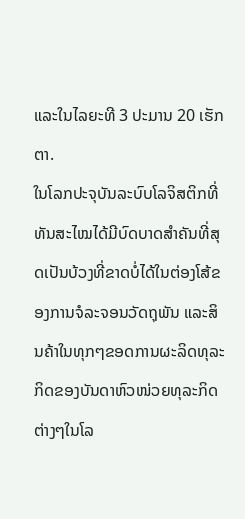ແລະໃນໄລຍະທີ 3 ປະມານ 20 ເຮັກຕາ.
ໃນໂລກປະຈຸບັນລະບົບໂລຈິສຕິກທີ່ທັນສະໄໝໄດ້ມີບົດບາດສຳຄັນທີ່ສຸດເປັນບ້ວງທີ່ຂາດບໍ່ໄດ້ໃນຕ່ອງໂສ້ຂອງການຈໍລະຈອນວັດຖຸພັນ ແລະສິນຄ້າໃນທຸກໆຂອດການຜະລິດທຸລະກິດຂອງບັນດາຫົວໜ່ວຍທຸລະກິດຕ່າງໆໃນໂລ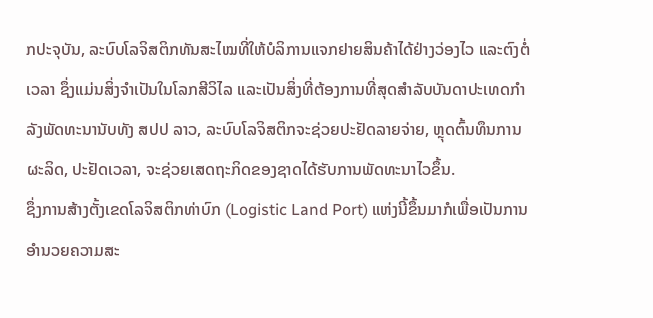ກປະຈຸບັນ, ລະບົບໂລຈິສຕິກທັນສະໄໝທີ່ໃຫ້ບໍລິການແຈກຢາຍສິນຄ້າໄດ້ຢ່າງວ່ອງໄວ ແລະຕົງຕໍ່ເວລາ ຊຶ່ງແມ່ນສິ່ງຈຳເປັນໃນໂລກສີວິໄລ ແລະເປັນສິ່ງທີ່ຕ້ອງການທີ່ສຸດສຳລັບບັນດາປະເທດກຳລັງພັດທະນານັບທັງ ສປປ ລາວ, ລະບົບໂລຈິສຕິກຈະຊ່ວຍປະຢັດລາຍຈ່າຍ, ຫຼຸດຕົ້ນທຶນການຜະລິດ, ປະຢັດເວລາ, ຈະຊ່ວຍເສດຖະກິດຂອງຊາດໄດ້ຮັບການພັດທະນາໄວຂຶ້ນ.
ຊຶ່ງການສ້າງຕັ້ງເຂດໂລຈິສຕິກທ່າບົກ (Logistic Land Port) ແຫ່ງນີ້ຂຶ້ນມາກໍເພື່ອເປັນການອຳນວຍຄວາມສະ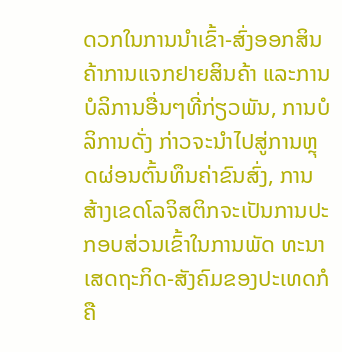ດວກໃນການນຳເຂົ້າ-ສົ່ງອອກສິນຄ້າການແຈກຢາຍສິນຄ້າ ແລະການບໍລິການອື່ນໆທີ່ກ່ຽວພັນ, ການບໍລິການດັ່ງ ກ່າວຈະນຳໄປສູ່ການຫຼຸດຜ່ອນຕົ້ນທຶນຄ່າຂົນສົ່ງ, ການສ້າງເຂດໂລຈິສຕິກຈະເປັນການປະກອບສ່ວນເຂົ້າໃນການພັດ ທະນາເສດຖະກິດ-ສັງຄົມຂອງປະເທດກໍຄື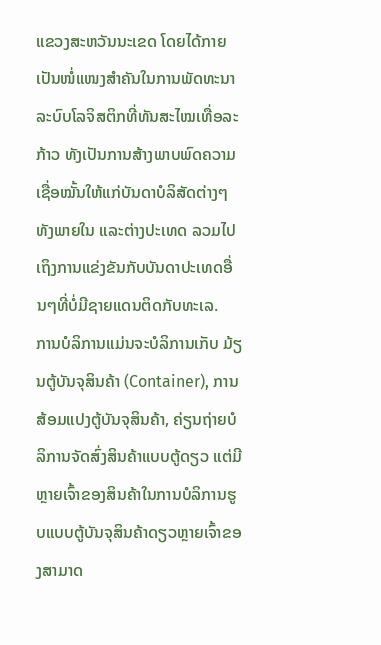ແຂວງສະຫວັນນະເຂດ ໂດຍໄດ້ກາຍເປັນໜໍ່ແໜງສຳຄັນໃນການພັດທະນາລະບົບໂລຈິສຕິກທີ່ທັນສະໄໝເທື່ອລະກ້າວ ທັງເປັນການສ້າງພາບພົດຄວາມເຊື່ອໝັ້ນໃຫ້ແກ່ບັນດາບໍລິສັດຕ່າງໆທັງພາຍໃນ ແລະຕ່າງປະເທດ ລວມໄປເຖິງການແຂ່ງຂັນກັບບັນດາປະເທດອື່ນໆທີ່ບໍ່ມີຊາຍແດນຕິດກັບທະເລ.
ການບໍລິການແມ່ນຈະບໍລິການເກັບ ມ້ຽນຕູ້ບັນຈຸສິນຄ້າ (Container), ການສ້ອມແປງຕູ້ບັນຈຸສິນຄ້າ, ຄ່ຽນຖ່າຍບໍລິການຈັດສົ່ງສິນຄ້າແບບຕູ້ດຽວ ແຕ່ມີຫຼາຍເຈົ້າຂອງສິນຄ້າໃນການບໍລິການຮູບແບບຕູ້ບັນຈຸສິນຄ້າດຽວຫຼາຍເຈົ້າຂອງສາມາດ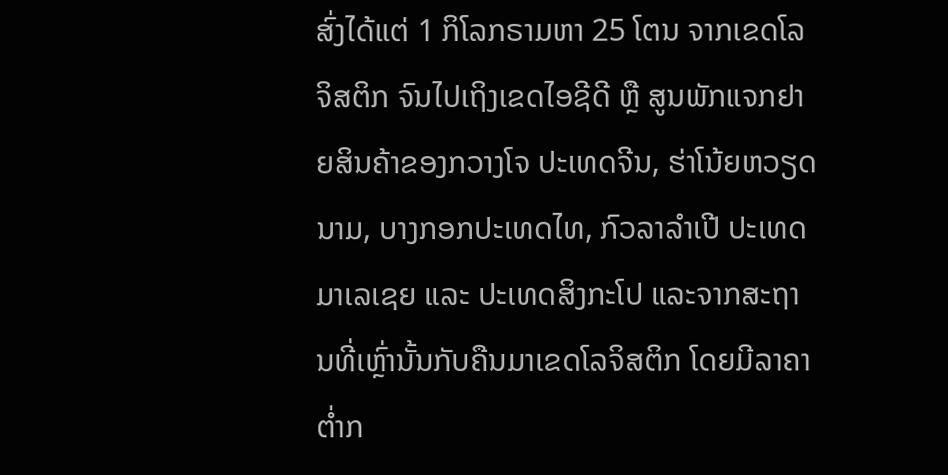ສົ່ງໄດ້ແຕ່ 1 ກິໂລກຣາມຫາ 25 ໂຕນ ຈາກເຂດໂລຈິສຕິກ ຈົນໄປເຖິງເຂດໄອຊີດີ ຫຼື ສູນພັກແຈກຢາຍສິນຄ້າຂອງກວາງໂຈ ປະເທດຈີນ, ຮ່າໂນ້ຍຫວຽດນາມ, ບາງກອກປະເທດໄທ, ກົວລາລຳເປີ ປະເທດມາເລເຊຍ ແລະ ປະເທດສິງກະໂປ ແລະຈາກສະຖານທີ່ເຫຼົ່ານັ້ນກັບຄືນມາເຂດໂລຈິສຕິກ ໂດຍມີລາຄາຕ່ຳກ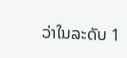ວ່າໃນລະດັບ 1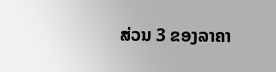ສ່ວນ 3 ຂອງລາຄາ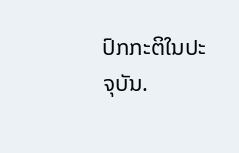ປົກກະຕິໃນປະຈຸບັນ.